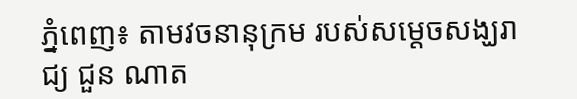ភ្នំពេញ៖ តាមវចនានុក្រម របស់សម្តេចសង្ឃរាជ្យ ជួន ណាត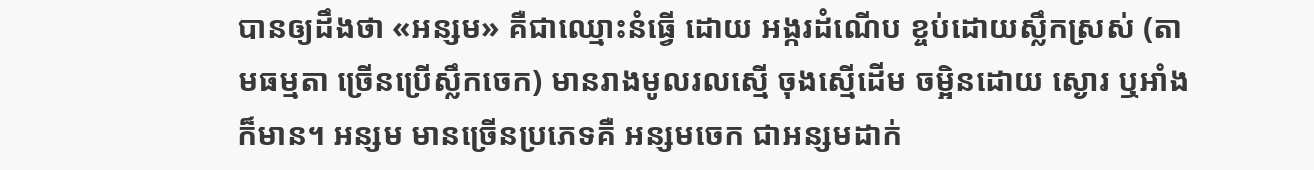បានឲ្យដឹងថា «អន្សម» គឺជាឈ្មោះនំធ្វើ ដោយ អង្ករដំណើប ខ្ចប់ដោយស្លឹកស្រស់ (តាមធម្មតា ច្រើនប្រើស្លឹកចេក) មានរាងមូលរលស្មើ ចុងស្មើដើម ចម្អិនដោយ ស្ងោរ ឬអាំងក៏មាន។ អន្សម មានច្រើនប្រភេទគឺ អន្សមចេក ជាអន្សមដាក់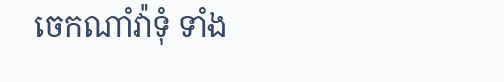ចេកណាំវ៉ាទុំ ទាំង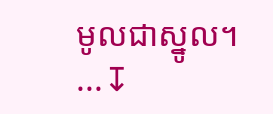មូលជាស្នូល។
...↧